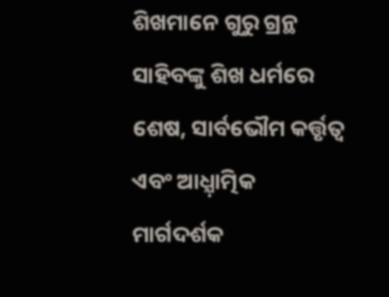ଶିଖମାନେ ଗୁରୁ ଗ୍ରନ୍ଥ ସାହିବଙ୍କୁ ଶିଖ ଧର୍ମରେ ଶେଷ, ସାର୍ବଭୌମ କର୍ତ୍ତୃତ୍ୱ ଏବଂ ଆଧ୍ଯ଼ାତ୍ମିକ ମାର୍ଗଦର୍ଶକ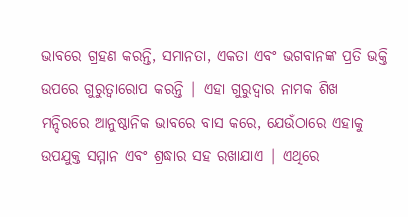ଭାବରେ ଗ୍ରହଣ କରନ୍ତି, ସମାନତା, ଏକତା ଏବଂ ଭଗବାନଙ୍କ ପ୍ରତି ଭକ୍ତି ଉପରେ ଗୁରୁତ୍ୱାରୋପ କରନ୍ତି | ଏହା ଗୁରୁଦ୍ୱାର ନାମକ ଶିଖ ମନ୍ଦିରରେ ଆନୁଷ୍ଠାନିକ ଭାବରେ ବାସ କରେ, ଯେଉଁଠାରେ ଏହାକୁ ଉପଯୁକ୍ତ ସମ୍ମାନ ଏବଂ ଶ୍ରଦ୍ଧାର ସହ ରଖାଯାଏ | ଏଥିରେ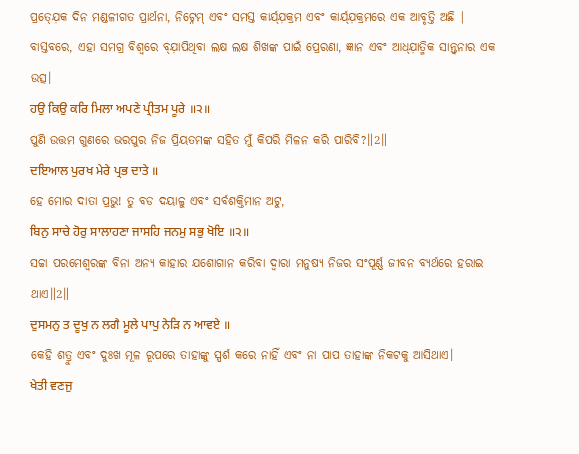ପ୍ରତ୍ଯ଼େକ ଦିନ ମଣ୍ଡଳୀଗତ ପ୍ରାର୍ଥନା, ନିଟ୍ନେମ୍ ଏବଂ ସମସ୍ତ କାର୍ଯ୍ଯ଼କ୍ରମ ଏବଂ କାର୍ଯ୍ଯ଼କ୍ରମରେ ଏକ ଆବୃତ୍ତି ଅଛି | ବାସ୍ତବରେ, ଏହା ସମଗ୍ର ବିଶ୍ୱରେ ବ୍ଯ଼ାପିଥିବା ଲକ୍ଷ ଲକ୍ଷ ଶିଖଙ୍କ ପାଇଁ ପ୍ରେରଣା, ଜ୍ଞାନ ଏବଂ ଆଧ୍ଯ଼ାତ୍ମିକ ସାନ୍ତ୍ବନାର ଏକ ଉତ୍ସ।
ਹਉ ਕਿਉ ਕਰਿ ਮਿਲਾ ਅਪਣੇ ਪ੍ਰੀਤਮ ਪੂਰੇ ॥੨॥
ପୁଣି ଉତ୍ତମ ଗୁଣରେ ଭରପୁର ନିଜ ପ୍ରିୟତମଙ୍କ ସହିତ ମୁଁ କିପରି ମିଳନ କରି ପାରିବି?॥2॥
ਦਇਆਲ ਪੁਰਖ ਮੇਰੇ ਪ੍ਰਭ ਦਾਤੇ ॥
ହେ ମୋର ଦାତା ପ୍ରଭୁ! ତୁ ବଡ ଦୟାଳୁ ଏବଂ ସର୍ବଶକ୍ତିମାନ ଅଟୁ,
ਬਿਨੁ ਸਾਚੇ ਹੋਰੁ ਸਾਲਾਹਣਾ ਜਾਸਹਿ ਜਨਮੁ ਸਭੁ ਖੋਇ ॥੨॥
ସଚ୍ଚା ପରମେଶ୍ଵରଙ୍କ ବିନା ଅନ୍ୟ କାହାର ଯଶୋଗାନ କରିବା ଦ୍ଵାରା ମନୁଷ୍ୟ ନିଜର ସଂପୂର୍ଣ୍ଣ ଜୀବନ ବ୍ୟର୍ଥରେ ହରାଇ ଥାଏ॥2॥
ਦੁਸਮਨੁ ਤ ਦੂਖੁ ਨ ਲਗੈ ਮੂਲੇ ਪਾਪੁ ਨੇੜਿ ਨ ਆਵਏ ॥
କେହି ଶତ୍ରୁ ଏବଂ ଦୁଃଖ ମୂଳ ରୂପରେ ତାହାଙ୍କୁ ସ୍ପର୍ଶ କରେ ନାହିଁ ଏବଂ ନା ପାପ ତାହାଙ୍କ ନିକଟକୁ ଆସିଥାଏ।
ਖੇਤੀ ਵਣਜੁ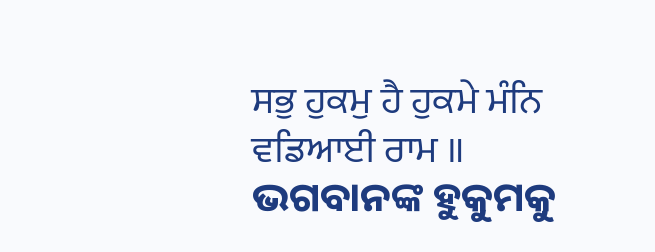ਸਭੁ ਹੁਕਮੁ ਹੈ ਹੁਕਮੇ ਮੰਨਿ ਵਡਿਆਈ ਰਾਮ ॥
ଭଗବାନଙ୍କ ହୁକୁମକୁ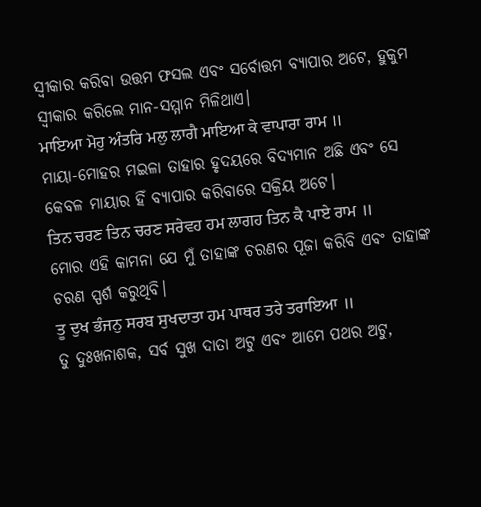ସ୍ଵୀକାର କରିବା ଉତ୍ତମ ଫସଲ ଏବଂ ସର୍ବୋତ୍ତମ ବ୍ୟାପାର ଅଟେ, ହୁକୁମ ସ୍ଵୀକାର କରିଲେ ମାନ-ସମ୍ମାନ ମିଳିଥାଏ।
ਮਾਇਆ ਮੋਹੁ ਅੰਤਰਿ ਮਲੁ ਲਾਗੈ ਮਾਇਆ ਕੇ ਵਾਪਾਰਾ ਰਾਮ ॥
ମାୟା-ମୋହର ମଇଳା ତାହାର ହୃଦୟରେ ବିଦ୍ୟମାନ ଅଛି ଏବଂ ସେ କେବଳ ମାୟାର ହିଁ ବ୍ୟାପାର କରିବାରେ ସକ୍ରିୟ ଅଟେ।
ਤਿਨ ਚਰਣ ਤਿਨ ਚਰਣ ਸਰੇਵਹ ਹਮ ਲਾਗਹ ਤਿਨ ਕੈ ਪਾਏ ਰਾਮ ॥
ମୋର ଏହି କାମନା ଯେ ମୁଁ ତାହାଙ୍କ ଚରଣର ପୂଜା କରିବି ଏବଂ ତାହାଙ୍କ ଚରଣ ସ୍ପର୍ଶ କରୁଥିବି।
ਤੂ ਦੁਖ ਭੰਜਨੁ ਸਰਬ ਸੁਖਦਾਤਾ ਹਮ ਪਾਥਰ ਤਰੇ ਤਰਾਇਆ ॥
ତୁ ଦୁଃଖନାଶକ, ସର୍ବ ସୁଖ ଦାତା ଅଟୁ ଏବଂ ଆମେ ପଥର ଅଟୁ,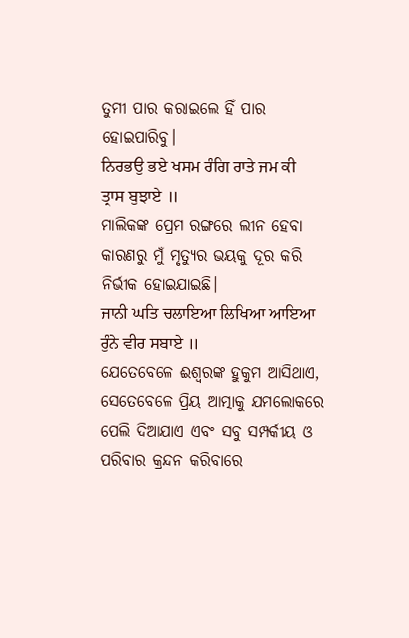ତୁମୀ ପାର କରାଇଲେ ହିଁ ପାର ହୋଇପାରିବୁ।
ਨਿਰਭਉ ਭਏ ਖਸਮ ਰੰਗਿ ਰਾਤੇ ਜਮ ਕੀ ਤ੍ਰਾਸ ਬੁਝਾਏ ॥
ମାଲିକଙ୍କ ପ୍ରେମ ରଙ୍ଗରେ ଲୀନ ହେବା କାରଣରୁ ମୁଁ ମୃତ୍ୟୁର ଭୟକୁ ଦୂର କରି ନିର୍ଭୀକ ହୋଇଯାଇଛି।
ਜਾਨੀ ਘਤਿ ਚਲਾਇਆ ਲਿਖਿਆ ਆਇਆ ਰੁੰਨੇ ਵੀਰ ਸਬਾਏ ॥
ଯେତେବେଳେ ଈଶ୍ବରଙ୍କ ହୁକୁମ ଆସିଥାଏ, ସେତେବେଳେ ପ୍ରିୟ ଆତ୍ମାକୁ ଯମଲୋକରେ ପେଲି ଦିଆଯାଏ ଏବଂ ସବୁ ସମ୍ପର୍କୀୟ ଓ ପରିବାର କ୍ରନ୍ଦନ କରିବାରେ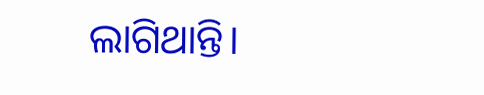ଲାଗିଥାନ୍ତି।